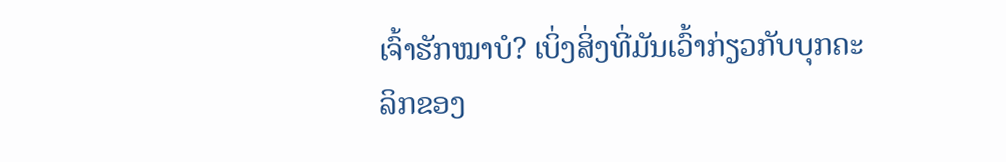ເຈົ້າຮັກໝາບໍ? ເບິ່ງສິ່ງທີ່ມັນເວົ້າກ່ຽວກັບບຸກຄະລິກຂອງ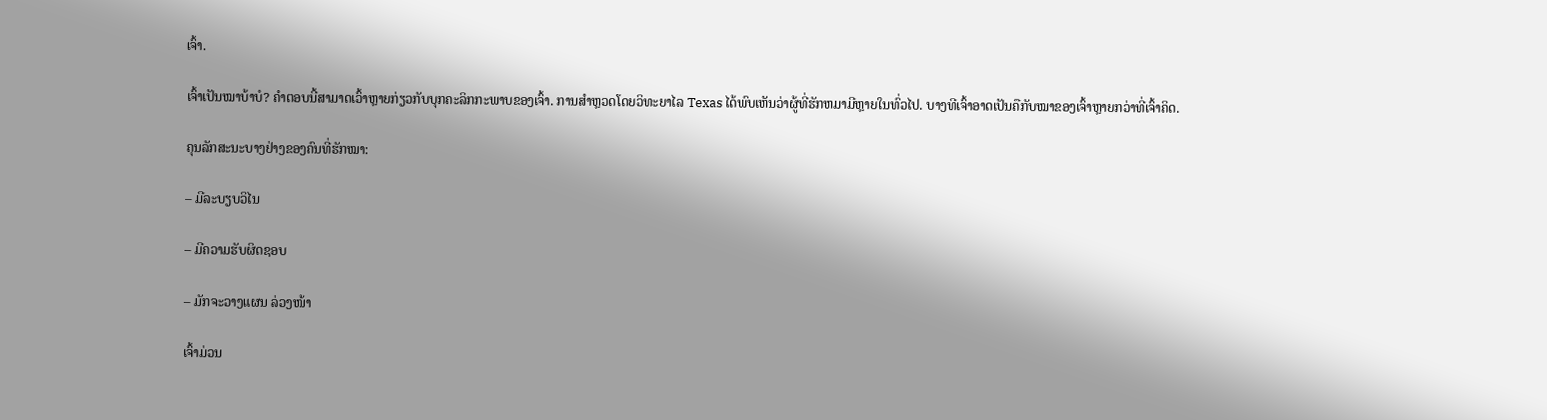ເຈົ້າ.

ເຈົ້າເປັນໝາບ້າບໍ? ຄໍາຕອບນີ້ສາມາດເວົ້າຫຼາຍກ່ຽວກັບບຸກຄະລິກກະພາບຂອງເຈົ້າ. ການສໍາຫຼວດໂດຍວິທະຍາໄລ Texas ໄດ້ພົບເຫັນວ່າຜູ້ທີ່ຮັກຫມາມີຫຼາຍໃນທົ່ວໄປ. ບາງທີເຈົ້າອາດເປັນຄືກັບໝາຂອງເຈົ້າຫຼາຍກວ່າທີ່ເຈົ້າຄິດ.

ຄຸນລັກສະນະບາງຢ່າງຂອງຄົນທີ່ຮັກໝາ:

– ມີລະບຽບວິໄນ

– ມີຄວາມຮັບຜິດຊອບ

– ມັກຈະວາງແຜນ ລ່ວງໜ້າ

ເຈົ້າມ່ວນ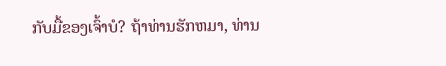ກັບມື້ຂອງເຈົ້າບໍ? ຖ້າທ່ານຮັກຫມາ, ທ່ານ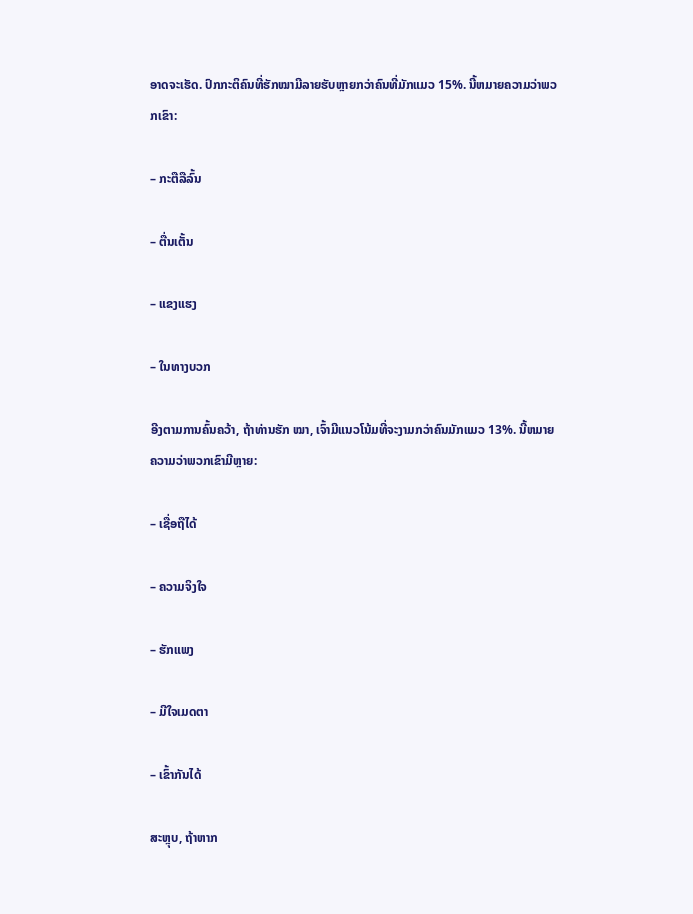ອາດຈະເຮັດ. ປົກກະຕິຄົນທີ່ຮັກໝາມີລາຍຮັບຫຼາຍກວ່າຄົນທີ່ມັກແມວ 15%. ນີ້ຫມາຍຄວາມວ່າພວກເຂົາ:

– ກະຕືລືລົ້ນ

– ຕື່ນເຕັ້ນ

– ແຂງແຮງ

– ໃນທາງບວກ

ອີງຕາມການຄົ້ນຄວ້າ, ຖ້າທ່ານຮັກ ໝາ, ເຈົ້າມີແນວໂນ້ມທີ່ຈະງາມກວ່າຄົນມັກແມວ 13%. ນີ້ຫມາຍຄວາມວ່າພວກເຂົາມີຫຼາຍ:

– ເຊື່ອຖືໄດ້

– ຄວາມຈິງໃຈ

– ຮັກແພງ

– ມີໃຈເມດຕາ

– ເຂົ້າກັນໄດ້

ສະຫຼຸບ, ຖ້າຫາກ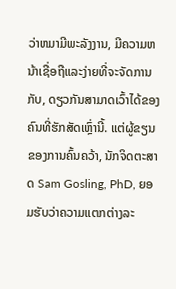ວ່າຫມາມີພະລັງງານ, ມີຄວາມຫນ້າເຊື່ອຖືແລະງ່າຍທີ່ຈະຈັດການກັບ, ດຽວກັນສາມາດເວົ້າໄດ້ຂອງຄົນທີ່ຮັກສັດເຫຼົ່ານີ້. ແຕ່ຜູ້ຂຽນຂອງການຄົ້ນຄວ້າ, ນັກຈິດຕະສາດ Sam Gosling, PhD, ຍອມຮັບວ່າຄວາມແຕກຕ່າງລະ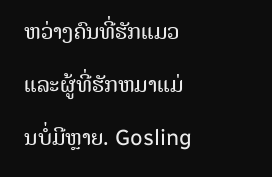ຫວ່າງຄົນທີ່ຮັກແມວແລະຜູ້ທີ່ຮັກຫມາແມ່ນບໍ່ມີຫຼາຍ. Gosling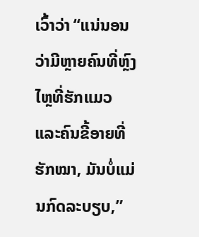ເວົ້າວ່າ “ແນ່ນອນວ່າມີຫຼາຍຄົນທີ່ຫຼົງໄຫຼທີ່ຮັກແມວ ແລະຄົນຂີ້ອາຍທີ່ຮັກໝາ, ມັນບໍ່ແມ່ນກົດລະບຽບ,”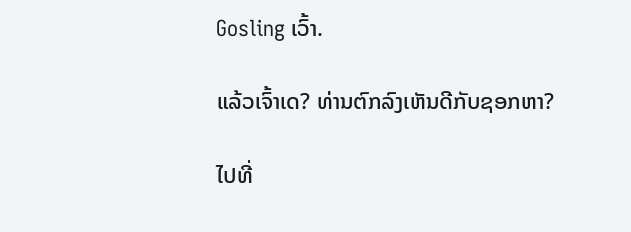Gosling ເວົ້າ.

ແລ້ວເຈົ້າເດ? ທ່ານຕົກລົງເຫັນດີກັບຊອກຫາ?

ໄປທີ່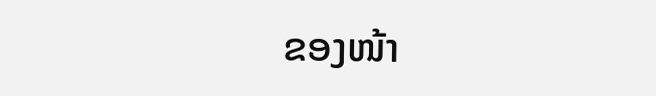ຂອງໜ້າ